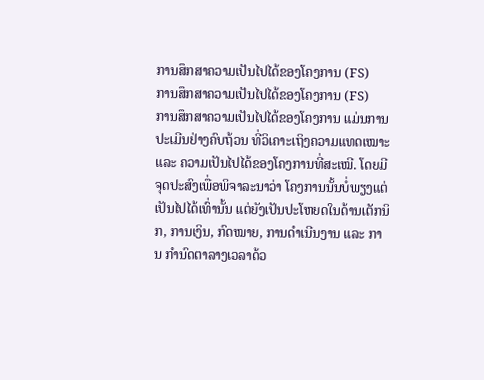ການສຶກສາຄວາມເປັນໄປໄດ້ຂອງໂຄງການ (FS)
ການສຶກສາຄວາມເປັນໄປໄດ້ຂອງໂຄງການ (FS)
ການສຶກສາຄວາມເປັນໄປໄດ້ຂອງໂຄງການ ແມ່ນການປະເມີນຢ່າງຄົບຖ້ວນ ທີ່ວິເຄາະເຖິງຄວາມແທດເໝາະ ແລະ ຄວາມເປັນໄປໄດ້ຂອງໂຄງການທີ່ສະເໝີ. ໂດຍມີຈຸດປະສົງເພື່ອພິຈາລະນາວ່າ ໂຄງການນັ້ນບໍ່ພຽງແຕ່ ເປັນໄປໄດ້ເທົ່ານັ້ນ ແຕ່ຍັງເປັນປະໂຫຍດໃນດ້ານເຕັກນິກ, ການເງິນ, ກົດໝາຍ, ການດໍາເນີນງານ ແລະ ການ ກໍານົດຕາລາງເວລາດ້ວ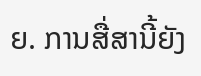ຍ. ການສື່ສານີ້ຍັງ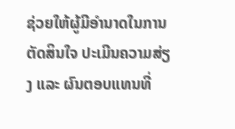ຊ່ວຍໃຫ້ຜູ້ມີອຳນາດໃນການຕັດສິນໃຈ ປະເມີນຄວາມສ່ຽງ ແລະ ຜົນຕອບແທນທີ່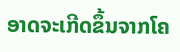ອາດຈະເກີດຂຶ້ນຈາກໂຄ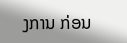ງການ ກ່ອນ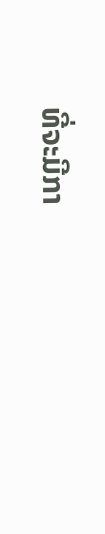ທີ່ຈະມີກາ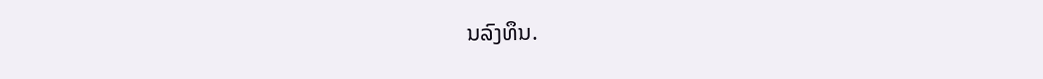ນລົງທຶນ.